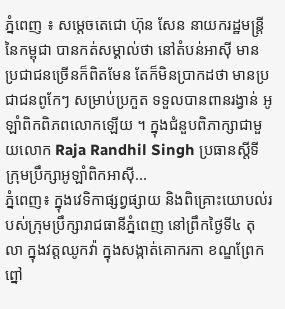ភ្នំពេញ ៖ សម្ដេចតេជោ ហ៊ុន សែន នាយករដ្ឋមន្ត្រី នៃកម្ពុជា បានកត់សម្គាល់ថា នៅតំបន់អាស៊ី មានប្រជាជនច្រើនក៏ពិតមែន តែក៏មិនប្រាកដថា មានប្រជាជនពូកែៗ សម្រាប់ប្រកួត ទទួលបានពានរង្វាន់ អូឡាំពិកពិភពលោកឡើយ ។ ក្នុងជំនួបពិភាក្សាជាមួយលោក Raja Randhil Singh ប្រធានស្ដីទី ក្រុមប្រឹក្សាអូឡាំពិកអាស៊ី...
ភ្នំពេញ៖ ក្នុងវេទិកាផ្សព្វផ្សាយ និងពិគ្រោះយោបល់របស់ក្រុមប្រឹក្សារាជធានីភ្នំពេញ នៅព្រឹកថ្ងៃទី៤ តុលា ក្នុងវត្តឈូកវ៉ា ក្នុងសង្កាត់គោករកា ខណ្ឌព្រែកព្នៅ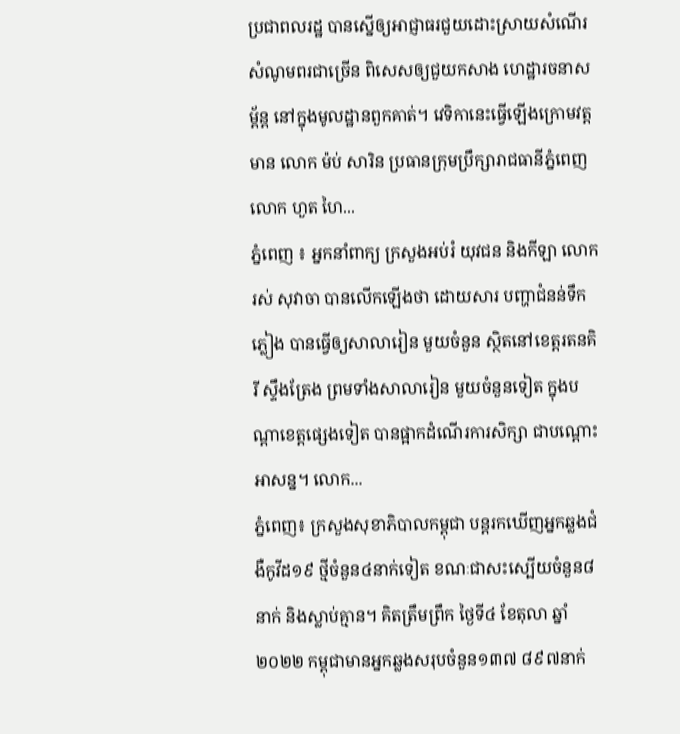ប្រជាពលរដ្ឋ បានស្នើឲ្យអាជ្ញាធរជួយដោះស្រាយសំណើរ សំណូមពរជាច្រើន ពិសេសឲ្យជួយកសាង ហេដ្ឋារចនាសម្ព័ន្ព នៅក្នុងមូលដ្ឋានពួកគាត់។ វេទិកានេះធ្វើឡើងក្រោមវត្តមាន លោក ម៉ប់ សារិន ប្រធានក្រុមប្រឹក្សារាជធានីភ្នំពេញ លោក ហួត ហៃ...
ភ្នំពេញ ៖ អ្នកនាំពាក្យ ក្រសួងអប់រំ យុវជន និងកីឡា លោក រស់ សុវាចា បានលើកឡើងថា ដោយសារ បញ្ហាជំនន់ទឹកភ្លៀង បានធ្វើឲ្យសាលារៀន មួយចំនួន ស្ថិតនៅខេត្តរតនគិរី ស្ទឹងត្រែង ព្រមទាំងសាលារៀន មួយចំនួនទៀត ក្នុងបណ្តាខេត្តផ្សេងទៀត បានផ្អាកដំណើរការសិក្សា ជាបណ្តោះអាសន្ន។ លោក...
ភ្នំពេញ៖ ក្រសួងសុខាភិបាលកម្ពុជា បន្តរកឃើញអ្នកឆ្លងជំងឺកូវីដ១៩ ថ្មីចំនួន៤នាក់ទៀត ខណៈជាសះស្បើយចំនួន៨នាក់ និងស្លាប់គ្មាន។ គិតត្រឹមព្រឹក ថ្ងៃទី៤ ខែតុលា ឆ្នាំ២០២២ កម្ពុជាមានអ្នកឆ្លងសរុបចំនួន១៣៧ ៨៩៧នាក់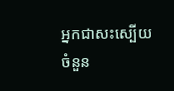អ្នកជាសះស្បើយចំនួន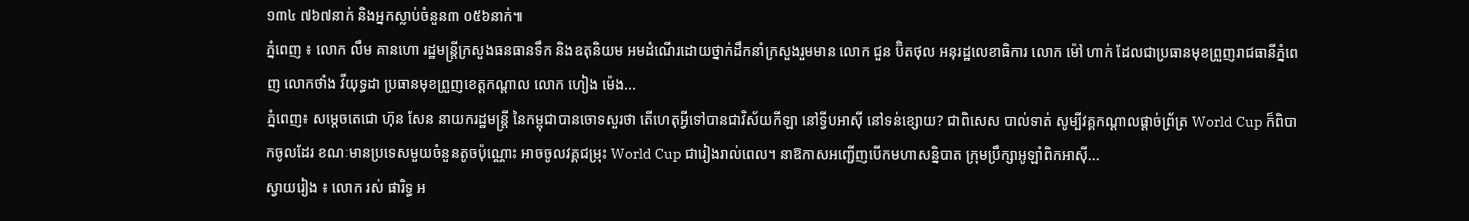១៣៤ ៧៦៧នាក់ និងអ្នកស្លាប់ចំនួន៣ ០៥៦នាក់៕
ភ្នំពេញ ៖ លោក លឹម គានហោ រដ្ឋមន្ត្រីក្រសួងធនធានទឹក និងឧតុនិយម អមដំណើរដោយថ្នាក់ដឹកនាំក្រសួងរួមមាន លោក ជួន ប៊ិតថុល អនុរដ្ឋលេខាធិការ លោក ម៉ៅ ហាក់ ដែលជាប្រធានមុខព្រួញរាជធានីភ្នំពេញ លោកថាំង វីយុទ្ធដា ប្រធានមុខព្រួញខេត្តកណ្តាល លោក ហៀង ម៉េង...
ភ្នំពេញ៖ សម្ដេចតេជោ ហ៊ុន សែន នាយករដ្ឋមន្ដ្រី នៃកម្ពុជាបានចោទសួរថា តើហេតុអ្វីទៅបានជាវិស័យកីឡា នៅទ្វីបអាស៊ី នៅទន់ខ្សោយ? ជាពិសេស បាល់ទាត់ សូម្បីវគ្គកណ្ដាលផ្ដាច់ព្រ័ត្រ World Cup ក៏ពិបាកចូលដែរ ខណៈមានប្រទេសមួយចំនួនតូចប៉ុណ្ណោះ អាចចូលវគ្គជម្រុះ World Cup ជារៀងរាល់ពេល។ នាឱកាសអញ្ជើញបើកមហាសន្និបាត ក្រុមប្រឹក្សាអូឡាំពិកអាស៊ី...
ស្វាយរៀង ៖ លោក រស់ ផារិទ្ធ អ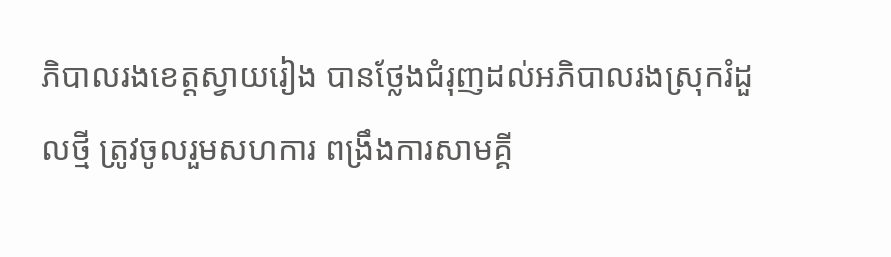ភិបាលរងខេត្តស្វាយរៀង បានថ្លែងជំរុញដល់អភិបាលរងស្រុករំដួលថ្មី ត្រូវចូលរួមសហការ ពង្រឹងការសាមគ្គី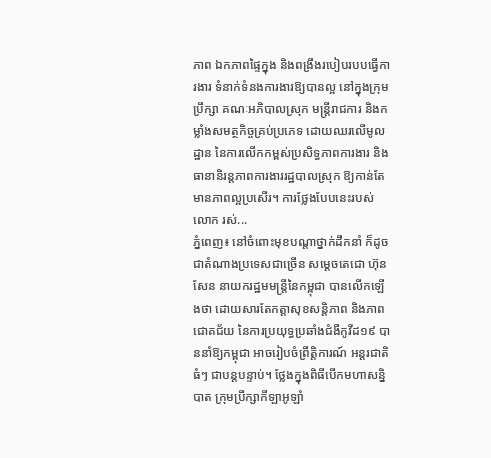ភាព ឯកភាពផ្ទៃក្នុង និងពង្រឹងរបៀបរបបធ្វើការងារ ទំនាក់ទំនងការងារឱ្យបានល្អ នៅក្នុងក្រុមប្រឹក្សា គណៈអភិបាលស្រុក មន្ត្រីរាជការ និងកម្លាំងសមត្ថកិច្ចគ្រប់ប្រភេទ ដោយឈរលើមូលដ្ឋាន នៃការលើកកម្ពស់ប្រសិទ្ធភាពការងារ និងធានានិរន្តភាពការងាររដ្ឋបាលស្រុក ឱ្យកាន់តែមានភាពល្អប្រសើរ។ ការថ្លែងបែបនេះរបស់លោក រស់...
ភ្នំពេញ៖ នៅចំពោះមុខបណ្ដាថ្នាក់ដឹកនាំ ក៏ដូចជាតំណាងប្រទេសជាច្រើន សម្ដេចតេជោ ហ៊ុន សែន នាយករដ្ឋមមន្រ្តីនៃកម្ពុជា បានលើកឡើងថា ដោយសារតែកត្តាសុខសន្តិភាព និងភាពជោគជ័យ នៃការប្រយុទ្ធប្រឆាំងជំងឺកូវីដ១៩ បាននាំឱ្យកម្ពុជា អាចរៀបចំព្រឹត្តិការណ៍ អន្តរជាតិធំៗ ជាបន្តបន្ទាប់។ ថ្លែងក្នុងពិធីបើកមហាសន្និបាត ក្រុមប្រឹក្សាកីឡាអូឡាំ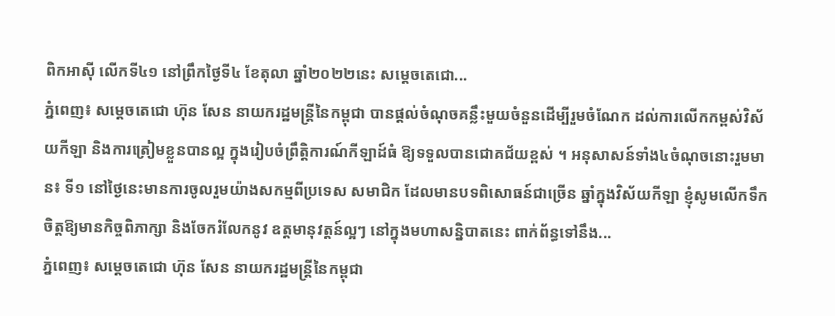ពិកអាស៊ី លើកទី៤១ នៅព្រឹកថ្ងៃទី៤ ខែតុលា ឆ្នាំ២០២២នេះ សម្ដេចតេជោ...
ភ្នំពេញ៖ សម្ដេចតេជោ ហ៊ុន សែន នាយករដ្ឋមន្រ្តីនៃកម្ពុជា បានផ្ដល់ចំណុចគន្លឹះមួយចំនួនដើម្បីរួមចំណែក ដល់ការលើកកម្ពស់វិស័យកីឡា និងការត្រៀមខ្លួនបានល្អ ក្នុងរៀបចំព្រឹត្តិការណ៍កីឡាដ៍ធំ ឱ្យទទួលបានជោគជ័យខ្ពស់ ។ អនុសាសន៍ទាំង៤ចំណុចនោះរួមមាន៖ ទី១ នៅថ្ងៃនេះមានការចូលរួមយ៉ាងសកម្មពីប្រទេស សមាជិក ដែលមានបទពិសោធន៍ជាច្រើន ឆ្នាំក្នុងវិស័យកីឡា ខ្ញុំសូមលើកទឹកចិត្តឱ្យមានកិច្ចពិភាក្សា និងចែករំលែកនូវ ឧត្តមានុវត្តន៍ល្អៗ នៅក្នុងមហាសន្និបាតនេះ ពាក់ព័ន្ធទៅនឹង...
ភ្នំពេញ៖ សម្ដេចតេជោ ហ៊ុន សែន នាយករដ្ឋមន្រ្តីនៃកម្ពុជា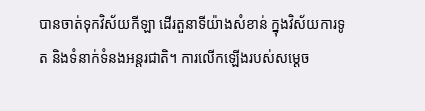បានចាត់ទុកវិស័យកីឡា ដើរតួនាទីយ៉ាងសំខាន់ ក្នុងវិស័យការទូត និងទំនាក់ទំនងអន្តរជាតិ។ ការលើកឡើងរបស់សម្ដេច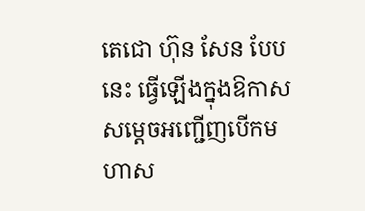តេជោ ហ៊ុន សែន បែបនេះ ធ្វើឡើងក្នុងឱកាសសម្ដេចអញ្ជើញបើកមហាស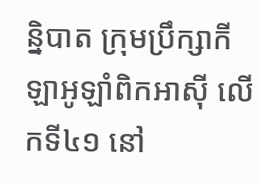ន្និបាត ក្រុមប្រឹក្សាកីឡាអូឡាំពិកអាស៊ី លើកទី៤១ នៅ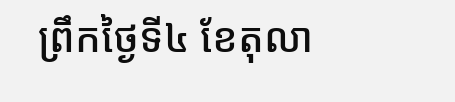ព្រឹកថ្ងៃទី៤ ខែតុលា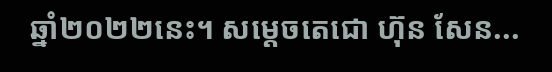ឆ្នាំ២០២២នេះ។ សម្ដេចតេជោ ហ៊ុន សែន...